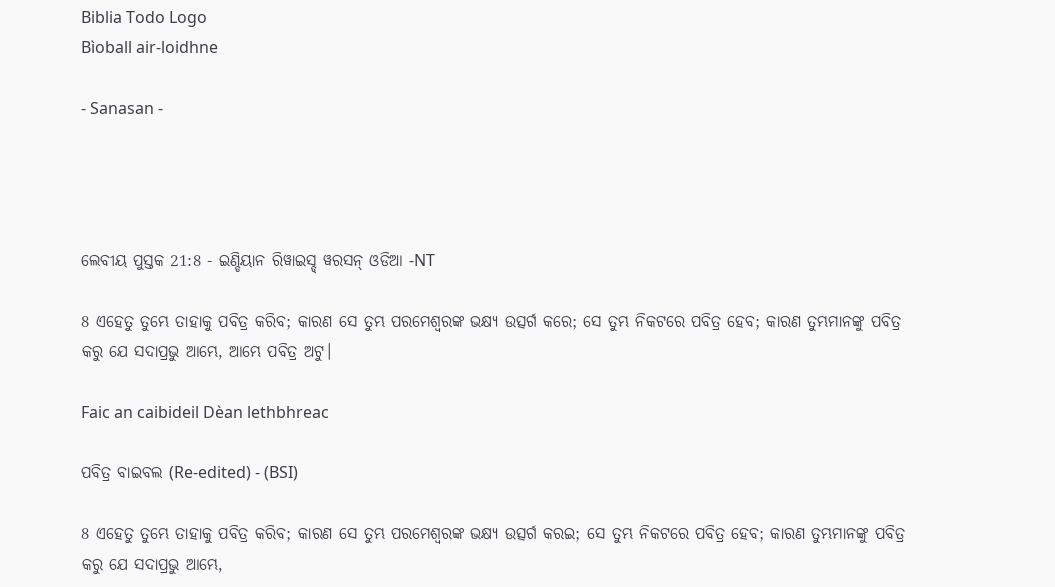Biblia Todo Logo
Bìoball air-loidhne

- Sanasan -




ଲେବୀୟ ପୁସ୍ତକ 21:8 - ଇଣ୍ଡିୟାନ ରିୱାଇସ୍ଡ୍ ୱରସନ୍ ଓଡିଆ -NT

8 ଏହେତୁ ତୁମ୍ଭେ ତାହାକୁ ପବିତ୍ର କରିବ; କାରଣ ସେ ତୁମ୍ଭ ପରମେଶ୍ୱରଙ୍କ ଭକ୍ଷ୍ୟ ଉତ୍ସର୍ଗ କରେ; ସେ ତୁମ୍ଭ ନିକଟରେ ପବିତ୍ର ହେବ; କାରଣ ତୁମ୍ଭମାନଙ୍କୁ ପବିତ୍ର କରୁ ଯେ ସଦାପ୍ରଭୁ ଆମ୍ଭେ, ଆମ୍ଭେ ପବିତ୍ର ଅଟୁ।

Faic an caibideil Dèan lethbhreac

ପବିତ୍ର ବାଇବଲ (Re-edited) - (BSI)

8 ଏହେତୁ ତୁମ୍ଭେ ତାହାକୁ ପବିତ୍ର କରିବ; କାରଣ ସେ ତୁମ୍ଭ ପରମେଶ୍ଵରଙ୍କ ଭକ୍ଷ୍ୟ ଉତ୍ସର୍ଗ କରଇ; ସେ ତୁମ୍ଭ ନିକଟରେ ପବିତ୍ର ହେବ; କାରଣ ତୁମ୍ଭମାନଙ୍କୁ ପବିତ୍ର କରୁ ଯେ ସଦାପ୍ରଭୁ ଆମ୍ଭେ,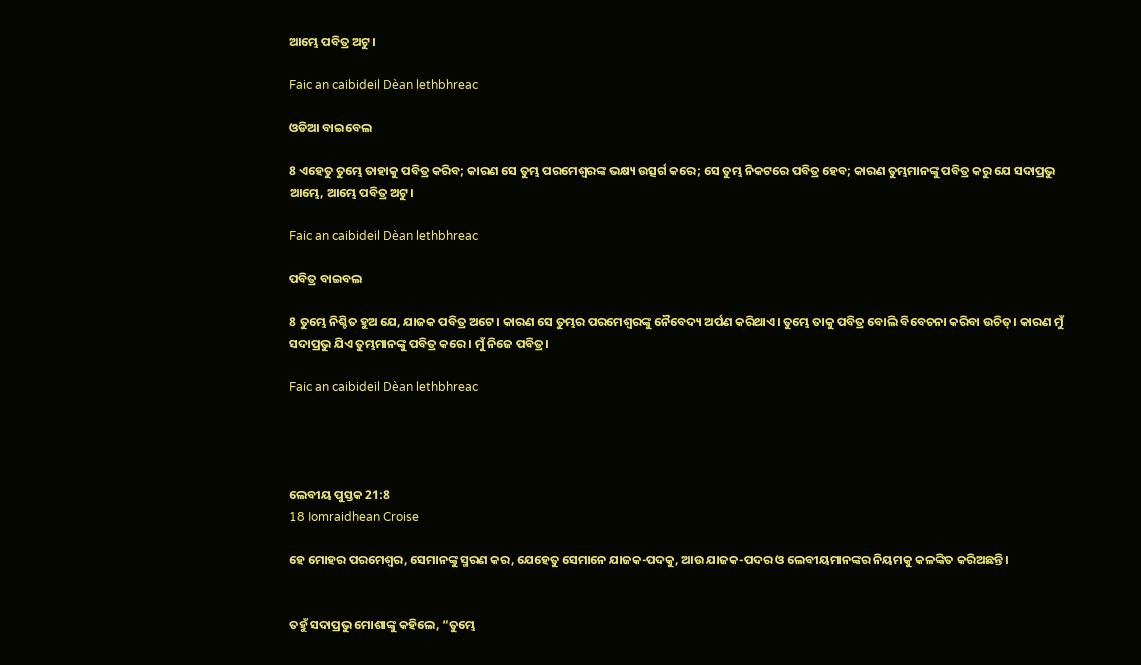ଆମ୍ଭେ ପବିତ୍ର ଅଟୁ।

Faic an caibideil Dèan lethbhreac

ଓଡିଆ ବାଇବେଲ

8 ଏହେତୁ ତୁମ୍ଭେ ତାହାକୁ ପବିତ୍ର କରିବ; କାରଣ ସେ ତୁମ୍ଭ ପରମେଶ୍ୱରଙ୍କ ଭକ୍ଷ୍ୟ ଉତ୍ସର୍ଗ କରେ; ସେ ତୁମ୍ଭ ନିକଟରେ ପବିତ୍ର ହେବ; କାରଣ ତୁମ୍ଭମାନଙ୍କୁ ପବିତ୍ର କରୁ ଯେ ସଦାପ୍ରଭୁ ଆମ୍ଭେ, ଆମ୍ଭେ ପବିତ୍ର ଅଟୁ।

Faic an caibideil Dèan lethbhreac

ପବିତ୍ର ବାଇବଲ

8 ତୁମ୍ଭେ ନିଶ୍ଚିତ ହୁଅ ଯେ, ଯାଜକ ପବିତ୍ର ଅଟେ। କାରଣ ସେ ତୁମ୍ଭର ପରମେଶ୍ୱରଙ୍କୁ ନୈବେଦ୍ୟ ଅର୍ପଣ କରିଥାଏ। ତୁମ୍ଭେ ତାକୁ ପବିତ୍ର ବୋଲି ବିବେଚନା କରିବା ଉଚିତ୍। କାରଣ ମୁଁ ସଦାପ୍ରଭୁ ଯିଏ ତୁମ୍ଭମାନଙ୍କୁ ପବିତ୍ର କରେ। ମୁଁ ନିଜେ ପବିତ୍ର।

Faic an caibideil Dèan lethbhreac




ଲେବୀୟ ପୁସ୍ତକ 21:8
18 Iomraidhean Croise

ହେ ମୋହର ପରମେଶ୍ୱର, ସେମାନଙ୍କୁ ସ୍ମରଣ କର, ଯେହେତୁ ସେମାନେ ଯାଜକ-ପଦକୁ, ଆଉ ଯାଜକ-ପଦର ଓ ଲେବୀୟମାନଙ୍କର ନିୟମକୁ କଳଙ୍କିତ କରିଅଛନ୍ତି।


ତହୁଁ ସଦାପ୍ରଭୁ ମୋଶାଙ୍କୁ କହିଲେ, “ତୁମ୍ଭେ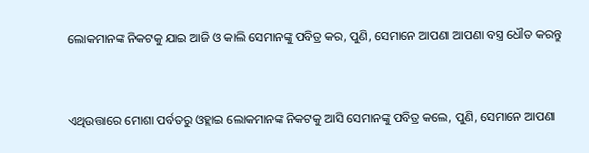ଲୋକମାନଙ୍କ ନିକଟକୁ ଯାଇ ଆଜି ଓ କାଲି ସେମାନଙ୍କୁ ପବିତ୍ର କର, ପୁଣି, ସେମାନେ ଆପଣା ଆପଣା ବସ୍ତ୍ର ଧୌତ କରନ୍ତୁ


ଏଥିଉତ୍ତାରେ ମୋଶା ପର୍ବତରୁ ଓହ୍ଲାଇ ଲୋକମାନଙ୍କ ନିକଟକୁ ଆସି ସେମାନଙ୍କୁ ପବିତ୍ର କଲେ, ପୁଣି, ସେମାନେ ଆପଣା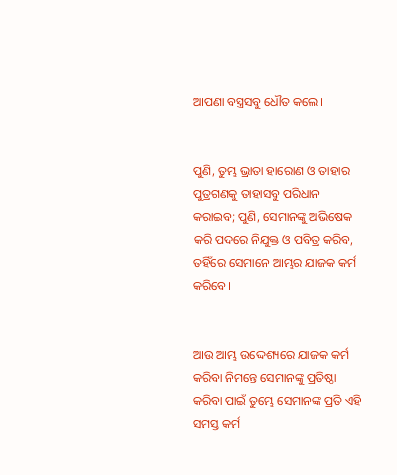ଆପଣା ବସ୍ତ୍ରସବୁ ଧୌତ କଲେ।


ପୁଣି, ତୁମ୍ଭ ଭ୍ରାତା ହାରୋଣ ଓ ତାହାର ପୁତ୍ରଗଣକୁ ତାହାସବୁ ପରିଧାନ କରାଇବ; ପୁଣି, ସେମାନଙ୍କୁ ଅଭିଷେକ କରି ପଦରେ ନିଯୁକ୍ତ ଓ ପବିତ୍ର କରିବ, ତହିଁରେ ସେମାନେ ଆମ୍ଭର ଯାଜକ କର୍ମ କରିବେ।


ଆଉ ଆମ୍ଭ ଉଦ୍ଦେଶ୍ୟରେ ଯାଜକ କର୍ମ କରିବା ନିମନ୍ତେ ସେମାନଙ୍କୁ ପ୍ରତିଷ୍ଠା କରିବା ପାଇଁ ତୁମ୍ଭେ ସେମାନଙ୍କ ପ୍ରତି ଏହି ସମସ୍ତ କର୍ମ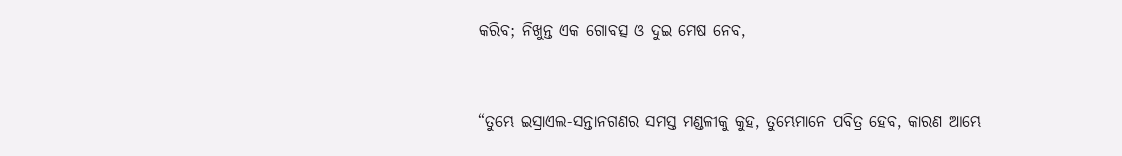କରିବ; ନିଖୁନ୍ତ ଏକ ଗୋବତ୍ସ ଓ ଦୁଇ ମେଷ ନେବ,


“ତୁମ୍ଭେ ଇସ୍ରାଏଲ-ସନ୍ତାନଗଣର ସମସ୍ତ ମଣ୍ଡଳୀକୁ କୁହ, ତୁମ୍ଭେମାନେ ପବିତ୍ର ହେବ, କାରଣ ଆମ୍ଭେ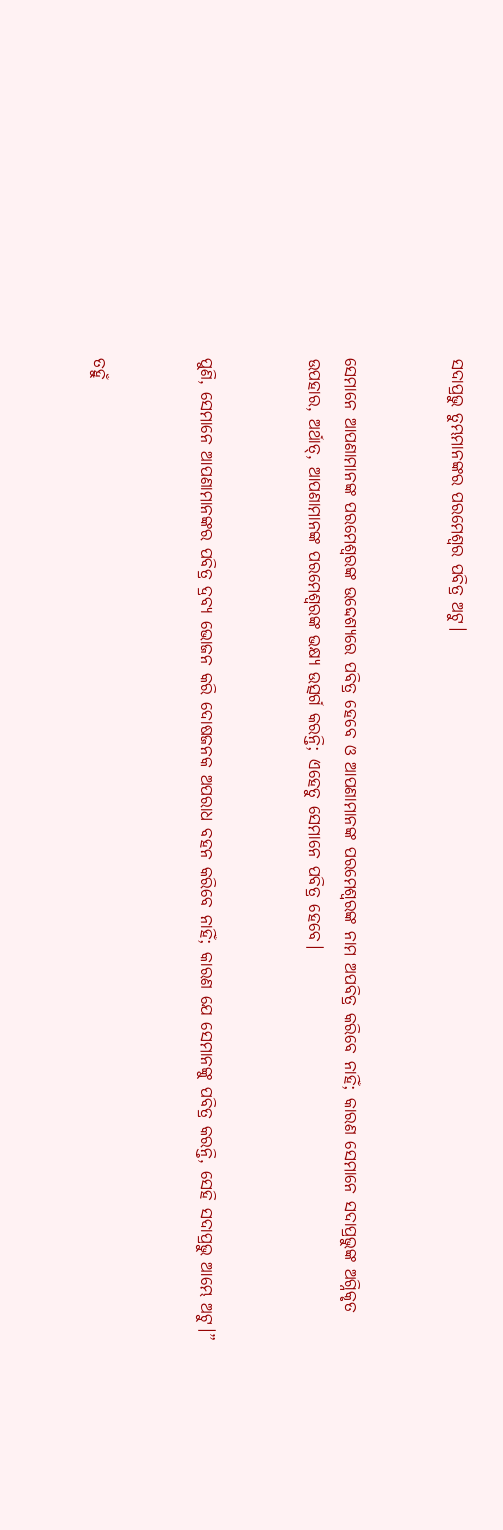ସଦାପ୍ରଭୁ ତୁମ୍ଭମାନଙ୍କର ପରମେଶ୍ୱର ପବିତ୍ର ଅଟୁ।


ସେମାନେ ଆପଣାମାନଙ୍କ ପରମେଶ୍ୱରଙ୍କ ଉଦ୍ଦେଶ୍ୟରେ ପବିତ୍ର ହେବେ ଓ ଆପଣାମାନଙ୍କ ପରମେଶ୍ୱରଙ୍କ ନାମ ଅପବିତ୍ର କରିବେ ନାହିଁ; କାରଣ ସେମାନେ ସଦାପ୍ରଭୁଙ୍କ ଅଗ୍ନିକୃତ ଉପହାର, ଅର୍ଥାତ୍‍, ଆପଣାମାନଙ୍କ ପରମେଶ୍ୱରଙ୍କ ଭକ୍ଷ୍ୟ ଉତ୍ସର୍ଗ କରନ୍ତି; ଏହେତୁ ସେମାନେ ପବିତ୍ର ହେବେ।


ପୁଣି, ସେମାନେ ଆପଣାମାନଙ୍କର ପବିତ୍ର ଦ୍ରବ୍ୟ ଭୋଜନ କରି ଦୋଷଜନକ ଅପରାଧ ବହନ କରିବେ ନାହିଁ; କାରଣ ଯେ ସେମାନଙ୍କୁ ପବିତ୍ର କରନ୍ତି, ସେହି ସଦାପ୍ରଭୁ ଆମ୍ଭେ ଅଟୁ।”


ତହୁଁ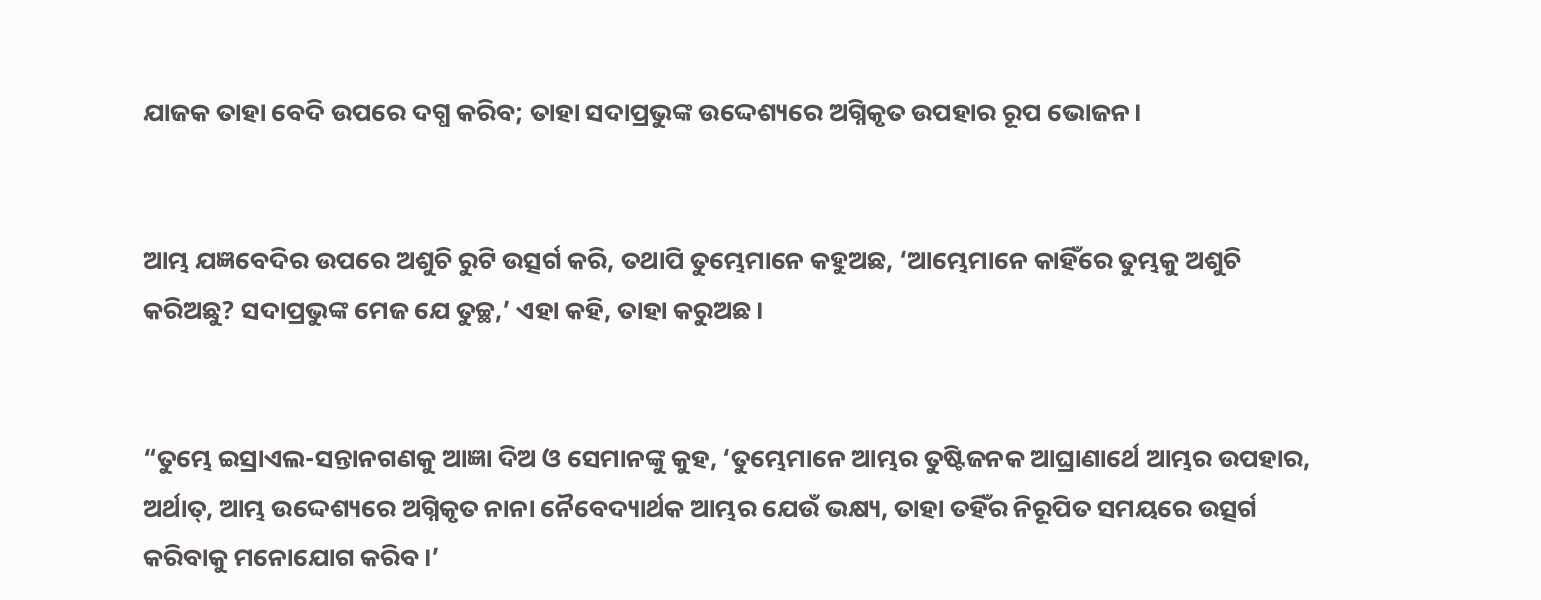ଯାଜକ ତାହା ବେଦି ଉପରେ ଦଗ୍ଧ କରିବ; ତାହା ସଦାପ୍ରଭୁଙ୍କ ଉଦ୍ଦେଶ୍ୟରେ ଅଗ୍ନିକୃତ ଉପହାର ରୂପ ଭୋଜନ।


ଆମ୍ଭ ଯଜ୍ଞବେଦିର ଉପରେ ଅଶୁଚି ରୁଟି ଉତ୍ସର୍ଗ କରି, ତଥାପି ତୁମ୍ଭେମାନେ କହୁଅଛ, ‘ଆମ୍ଭେମାନେ କାହିଁରେ ତୁମ୍ଭକୁ ଅଶୁଚି କରିଅଛୁ? ସଦାପ୍ରଭୁଙ୍କ ମେଜ ଯେ ତୁଚ୍ଛ,’ ଏହା କହି, ତାହା କରୁଅଛ।


“ତୁମ୍ଭେ ଇସ୍ରାଏଲ-ସନ୍ତାନଗଣକୁ ଆଜ୍ଞା ଦିଅ ଓ ସେମାନଙ୍କୁ କୁହ, ‘ତୁମ୍ଭେମାନେ ଆମ୍ଭର ତୁଷ୍ଟିଜନକ ଆଘ୍ରାଣାର୍ଥେ ଆମ୍ଭର ଉପହାର, ଅର୍ଥାତ୍‍, ଆମ୍ଭ ଉଦ୍ଦେଶ୍ୟରେ ଅଗ୍ନିକୃତ ନାନା ନୈବେଦ୍ୟାର୍ଥକ ଆମ୍ଭର ଯେଉଁ ଭକ୍ଷ୍ୟ, ତାହା ତହିଁର ନିରୂପିତ ସମୟରେ ଉତ୍ସର୍ଗ କରିବାକୁ ମନୋଯୋଗ କରିବ।’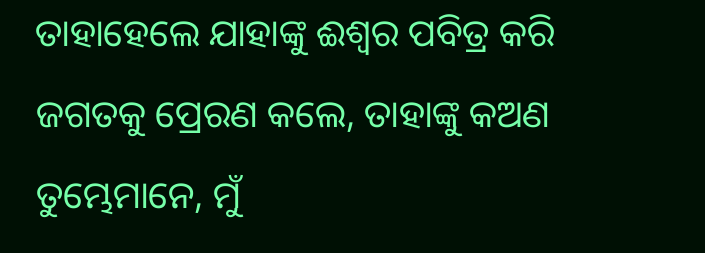ତାହାହେଲେ ଯାହାଙ୍କୁ ଈଶ୍ବର ପବିତ୍ର କରି ଜଗତକୁ ପ୍ରେରଣ କଲେ, ତାହାଙ୍କୁ କଅଣ ତୁମ୍ଭେମାନେ, ମୁଁ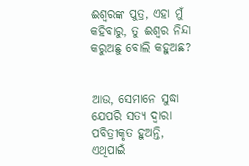ଈଶ୍ବରଙ୍କ ପୁତ୍ର, ଏହା ମୁଁ କହିବାରୁ, ତୁ ଈଶ୍ବର ନିନ୍ଦା କରୁଅଛୁ ବୋଲି କହୁଅଛ?


ଆଉ, ସେମାନେ ସୁଦ୍ଧା ଯେପରି ସତ୍ୟ ଦ୍ୱାରା ପବିତ୍ରୀକୃତ ହୁଅନ୍ତି, ଏଥିପାଇଁ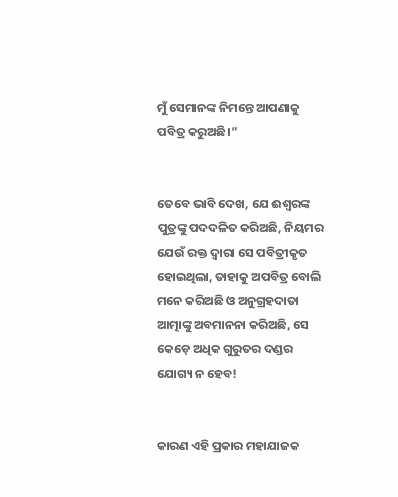ମୁଁ ସେମାନଙ୍କ ନିମନ୍ତେ ଆପଣାକୁ ପବିତ୍ର କରୁଅଛି।”


ତେବେ ଭାବି ଦେଖ, ଯେ ଈଶ୍ବରଙ୍କ ପୁତ୍ରଙ୍କୁ ପଦଦଳିତ କରିଅଛି, ନିୟମର ଯେଉଁ ରକ୍ତ ଦ୍ୱାରା ସେ ପବିତ୍ରୀକୃତ ହୋଇଥିଲା, ତାହାକୁ ଅପବିତ୍ର ବୋଲି ମନେ କରିଅଛି ଓ ଅନୁଗ୍ରହଦାତା ଆତ୍ମାଙ୍କୁ ଅବମାନନା କରିଅଛି, ସେ କେଡ଼େ ଅଧିକ ଗୁରୁତର ଦଣ୍ଡର ଯୋଗ୍ୟ ନ ହେବ!


କାରଣ ଏହି ପ୍ରକାର ମହାଯାଜକ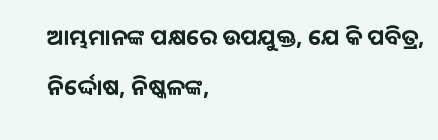ଆମ୍ଭମାନଙ୍କ ପକ୍ଷରେ ଉପଯୁକ୍ତ, ଯେ କି ପବିତ୍ର, ନିର୍ଦ୍ଦୋଷ, ନିଷ୍କଳଙ୍କ,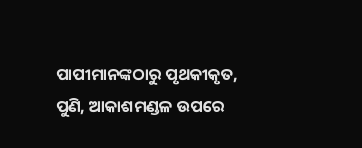ପାପୀମାନଙ୍କଠାରୁ ପୃଥକୀକୃତ, ପୁଣି, ଆକାଶମଣ୍ଡଳ ଉପରେ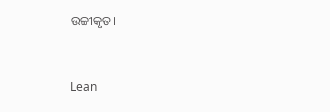ଉଚ୍ଚୀକୃତ।


Lean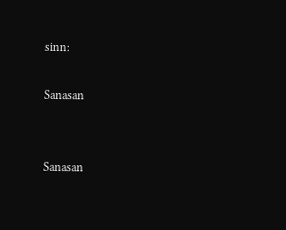sinn:

Sanasan


Sanasan